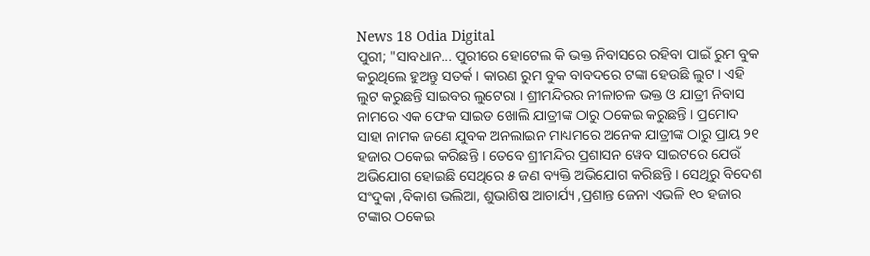News 18 Odia Digital
ପୁରୀ; "ସାବଧାନ... ପୁରୀରେ ହୋଟେଲ କି ଭକ୍ତ ନିବାସରେ ରହିବା ପାଇଁ ରୁମ ବୁକ କରୁଥିଲେ ହୁଅନ୍ତୁ ସତର୍କ । କାରଣ ରୁମ ବୁକ ବାବଦରେ ଟଙ୍କା ହେଉଛି ଲୁଟ । ଏହି ଲୁଟ କରୁଛନ୍ତି ସାଇବର ଲୁଟେରା । ଶ୍ରୀମନ୍ଦିରର ନୀଳାଚଳ ଭକ୍ତ ଓ ଯାତ୍ରୀ ନିବାସ ନାମରେ ଏକ ଫେକ ସାଇଡ ଖୋଲି ଯାତ୍ରୀଙ୍କ ଠାରୁ ଠକେଇ କରୁଛନ୍ତି । ପ୍ରମୋଦ ସାହା ନାମକ ଜଣେ ଯୁବକ ଅନଲାଇନ ମାଧ୍ୟମରେ ଅନେକ ଯାତ୍ରୀଙ୍କ ଠାରୁ ପ୍ରାୟ ୨୧ ହଜାର ଠକେଇ କରିଛନ୍ତି । ତେବେ ଶ୍ରୀମନ୍ଦିର ପ୍ରଶାସନ ୱେବ ସାଇଟରେ ଯେଉଁ ଅଭିଯୋଗ ହୋଇଛି ସେଥିରେ ୫ ଜଣ ବ୍ୟକ୍ତି ଅଭିଯୋଗ କରିଛନ୍ତି । ସେଥିରୁ ବିଦେଶ ସଂଦୁକା ,ବିକାଶ ଭଲିଆ, ଶୁଭାଶିଷ ଆଚାର୍ଯ୍ୟ ,ପ୍ରଶାନ୍ତ ଜେନା ଏଭଳି ୧୦ ହଜାର ଟଙ୍କାର ଠକେଇ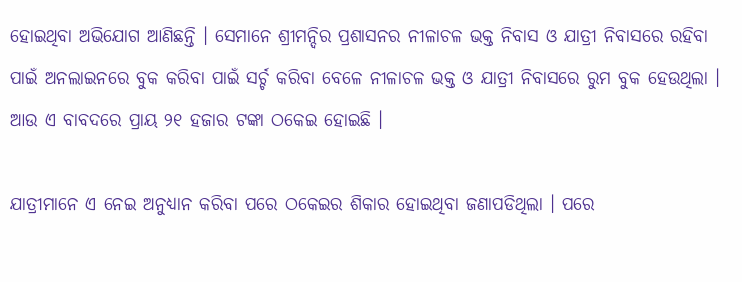ହୋଇଥିବା ଅଭିଯୋଗ ଆଣିଛନ୍ତି । ସେମାନେ ଶ୍ରୀମନ୍ଦିର ପ୍ରଶାସନର ନୀଳାଚଳ ଭକ୍ତ ନିବାସ ଓ ଯାତ୍ରୀ ନିବାସରେ ରହିବା ପାଇଁ ଅନଲାଇନରେ ବୁକ କରିବା ପାଇଁ ସର୍ଚ୍ଚ କରିବା ବେଳେ ନୀଳାଚଳ ଭକ୍ତ ଓ ଯାତ୍ରୀ ନିବାସରେ ରୁମ ବୁକ ହେଉଥିଲା । ଆଉ ଏ ବାବଦରେ ପ୍ରାୟ ୨୧ ହଜାର ଟଙ୍କା ଠକେଇ ହୋଇଛି ।

ଯାତ୍ରୀମାନେ ଏ ନେଇ ଅନୁଧ୍ୟାନ କରିବା ପରେ ଠକେଇର ଶିକାର ହୋଇଥିବା ଜଣାପଡିଥିଲା । ପରେ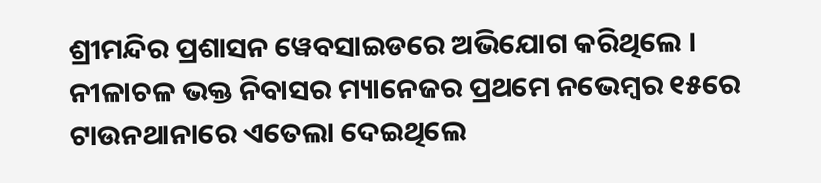ଶ୍ରୀମନ୍ଦିର ପ୍ରଶାସନ ୱେବସାଇଡରେ ଅଭିଯୋଗ କରିଥିଲେ । ନୀଳାଚଳ ଭକ୍ତ ନିବାସର ମ୍ୟାନେଜର ପ୍ରଥମେ ନଭେମ୍ବର ୧୫ରେ ଟାଉନଥାନାରେ ଏତେଲା ଦେଇଥିଲେ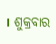। ଶୁକ୍ରବାର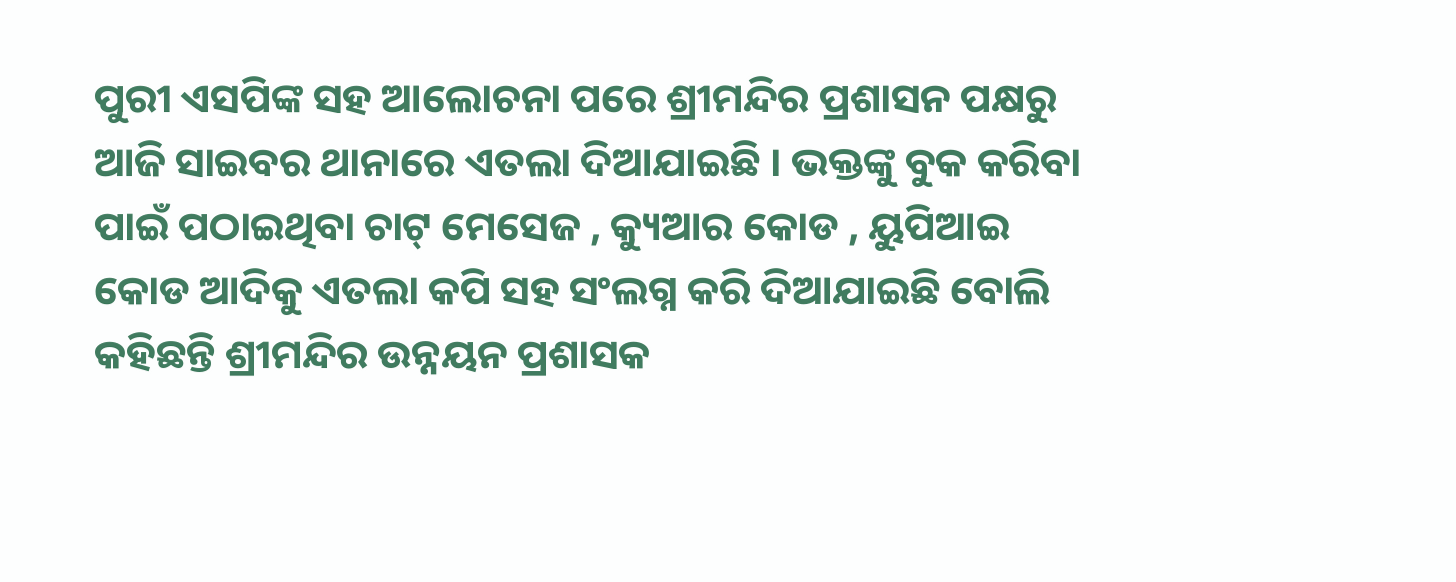ପୁରୀ ଏସପିଙ୍କ ସହ ଆଲୋଚନା ପରେ ଶ୍ରୀମନ୍ଦିର ପ୍ରଶାସନ ପକ୍ଷରୁ ଆଜି ସାଇବର ଥାନାରେ ଏତଲା ଦିଆଯାଇଛି । ଭକ୍ତଙ୍କୁ ବୁକ କରିବା ପାଇଁ ପଠାଇଥିବା ଚାଟ୍ ମେସେଜ , କ୍ୟୁଆର କୋଡ , ୟୁପିଆଇ କୋଡ ଆଦିକୁ ଏତଲା କପି ସହ ସଂଲଗ୍ନ କରି ଦିଆଯାଇଛି ବୋଲି କହିଛନ୍ତି ଶ୍ରୀମନ୍ଦିର ଉନ୍ନୟନ ପ୍ରଶାସକ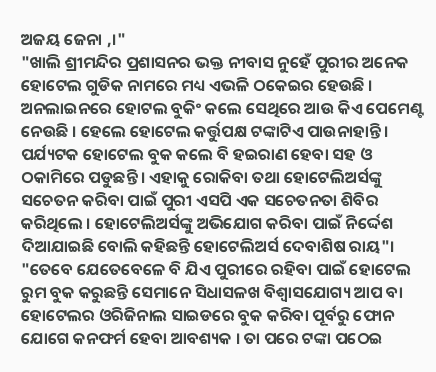ଅଜୟ ଜେନା ,।"
"ଖାଲି ଶ୍ରୀମନ୍ଦିର ପ୍ରଶାସନର ଭକ୍ତ ନୀବାସ ନୁହେଁ ପୁରୀର ଅନେକ ହୋଟେଲ ଗୁଡିକ ନାମରେ ମଧ୍ୟ ଏଭଳି ଠକେଇର ହେଉଛି । ଅନଲାଇନରେ ହୋଟଲ ବୁକିଂ କଲେ ସେଥିରେ ଆଉ କିଏ ପେମେଣ୍ଟ ନେଉଛି । ହେଲେ ହୋଟେଲ କର୍ତ୍ତୁପକ୍ଷ ଟଙ୍କାଟିଏ ପାଉନାହାନ୍ତି । ପର୍ଯ୍ୟଟକ ହୋଟେଲ ବୁକ କଲେ ବି ହଇରାଣ ହେବା ସହ ଓ ଠକାମିରେ ପଡୁଛନ୍ତି । ଏହାକୁ ରୋକିବା ତଥା ହୋଟେଲିଅର୍ସଙ୍କୁ ସଚେତନ କରିବା ପାଇଁ ପୁରୀ ଏସପି ଏକ ସଚେତନତା ଶିବିର କରିଥିଲେ । ହୋଟେଲିଅର୍ସଙ୍କୁ ଅଭିଯୋଗ କରିବା ପାଇଁ ନିର୍ଦ୍ଦେଶ ଦିଆଯାଇଛି ବୋଲି କହିଛନ୍ତି ହୋଟେଲିଅର୍ସ ଦେବାଶିଷ ରାୟ"। "ତେବେ ଯେତେବେଳେ ବି ଯିଏ ପୁରୀରେ ରହିବା ପାଇଁ ହୋଟେଲ ରୁମ ବୁକ କରୁଛନ୍ତି ସେମାନେ ସିଧାସଳଖ ବିଶ୍ୱାସଯୋଗ୍ୟ ଆପ ବା ହୋଟେଲର ଓରିଜିନାଲ ସାଇଡରେ ବୁକ କରିବା ପୂର୍ବରୁ ଫୋନ ଯୋଗେ କନଫର୍ମ ହେବା ଆବଶ୍ୟକ । ତା ପରେ ଟଙ୍କା ପଠେଇ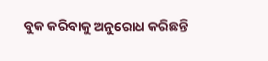ବୁକ କରିବାକୁ ଅନୁରୋଧ କରିଛନ୍ତି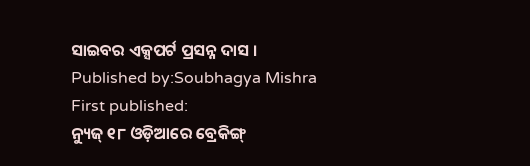ସାଇବର ଏକ୍ସପର୍ଟ ପ୍ରସନ୍ନ ଦାସ ।
Published by:Soubhagya Mishra
First published:
ନ୍ୟୁଜ୍ ୧୮ ଓଡ଼ିଆରେ ବ୍ରେକିଙ୍ଗ୍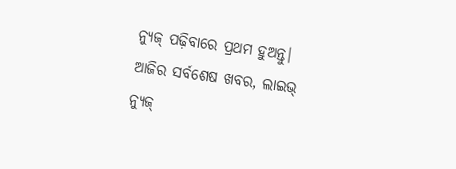ନ୍ୟୁଜ୍ ପଢ଼ିବାରେ ପ୍ରଥମ ହୁଅନ୍ତୁ| ଆଜିର ସର୍ବଶେଷ ଖବର, ଲାଇଭ୍ ନ୍ୟୁଜ୍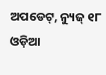ଅପଡେଟ୍, ନ୍ୟୁଜ୍ ୧୮ ଓଡ଼ିଆ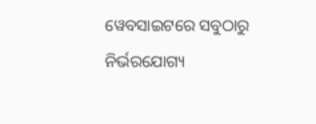ୱେବସାଇଟରେ ସବୁଠାରୁ ନିର୍ଭରଯୋଗ୍ୟ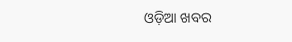ଓଡ଼ିଆ ଖବର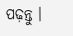ପଢ଼ନ୍ତୁ ।